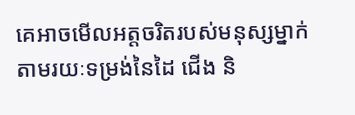គេអាចមើលអត្តចរិតរបស់មនុស្សម្នាក់តាមរយៈទម្រង់នៃដៃ ជើង និ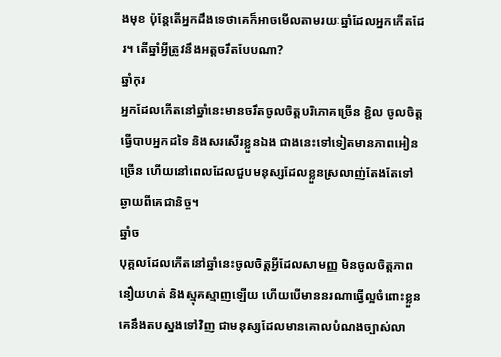ងមុខ ប៉ុន្តែតើអ្នកដឹងទេថាគេក៏អាចមើលតាមរយៈឆ្នាំដែលអ្នកកើតដែរ។ តើឆ្នាំអ្វីត្រូវនឹងអត្តចរឹតបែបណា?
ឆ្នាំកុរ
អ្នកដែលកើតនៅឆ្នាំនេះមានចរឹតចូលចិត្តបរិភោគច្រើន ខ្ជិល ចូលចិត្តធ្វើបាបអ្នកដទៃ និងសរសើរខ្លួនឯង ជាងនេះទៅទៀតមានភាពអៀនច្រើន ហើយនៅពេលដែលជួបមនុស្សដែលខ្លួនស្រលាញ់តែងតែទៅឆ្ងាយពីគេជានិច្ច។
ឆ្នាំច
បុគ្គលដែលកើតនៅឆ្នាំនេះចូលចិត្តអ្វីដែលសាមញ្ញ មិនចូលចិត្តភាពនឿយហត់ និងស្មុគស្មាញឡើយ ហើយបើមាននរណាធ្វើល្អចំពោះខ្លួន គេនឹងតបស្នងទៅវិញ ជាមនុស្សដែលមានគោលបំណងច្បាស់លា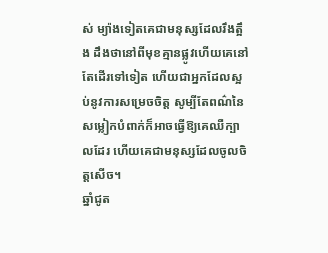ស់ ម្យ៉ាងទៀតគេជាមនុស្សដែលរឹងត្អឹង ដឹងថានៅពីមុខគ្មានផ្លូវហើយគេនៅតែដើរទៅទៀត ហើយជាអ្នកដែលស្អប់នូវការសម្រេចចិត្ត សូម្បីតែពណ៌នៃសម្លៀកបំពាក់ក៏អាចធ្វើឱ្យគេឈឺក្បាលដែរ ហើយគេជាមនុស្សដែលចូលចិត្តសើច។
ឆ្នាំជូត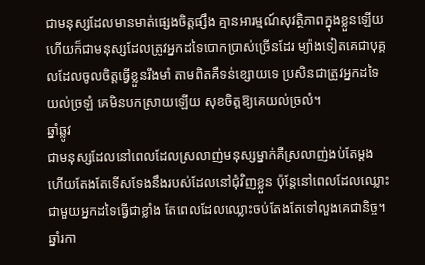ជាមនុស្សដែលមានមាត់ផ្សេងចិត្តផ្សឹង គ្មានអារម្មណ៍សុវត្ថិភាពក្នុងខ្លួនឡើយ ហើយក៏ជាមនុស្សដែលត្រូវអ្នកដទៃបោកប្រាស់ច្រើនដែរ ម្យ៉ាងទៀតគេជាបុគ្គលដែលចូលចិត្តធ្វើខ្លួនរឹងមាំ តាមពិតគឺទន់ខ្សោយទេ ប្រសិនជាត្រូវអ្នកដទៃយល់ច្រឡំ គេមិនបកស្រាយឡើយ សុខចិត្តឱ្យគេយល់ច្រលំ។
ឆ្នាំឆ្លូវ
ជាមនុស្សដែលនៅពេលដែលស្រលាញ់មនុស្សម្នាក់គឺស្រលាញ់ងប់តែម្តង ហើយតែងតែទើសទែងនឹងរបស់ដែលនៅជុំវិញខ្លួន ប៉ុន្តែនៅពេលដែលឈ្លោះជាមួយអ្នកដទៃធ្វើជាខ្លាំង តែពេលដែលឈ្លោះចប់តែងតែទៅលួងគេជានិច្ច។
ឆ្នាំរកា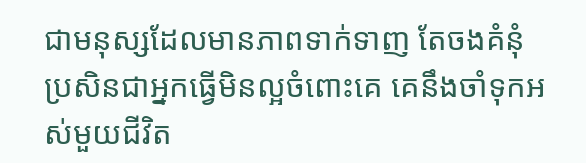ជាមនុស្សដែលមានភាពទាក់ទាញ តែចងគំនុំ ប្រសិនជាអ្នកធ្វើមិនល្អចំពោះគេ គេនឹងចាំទុកអស់មួយជីវិត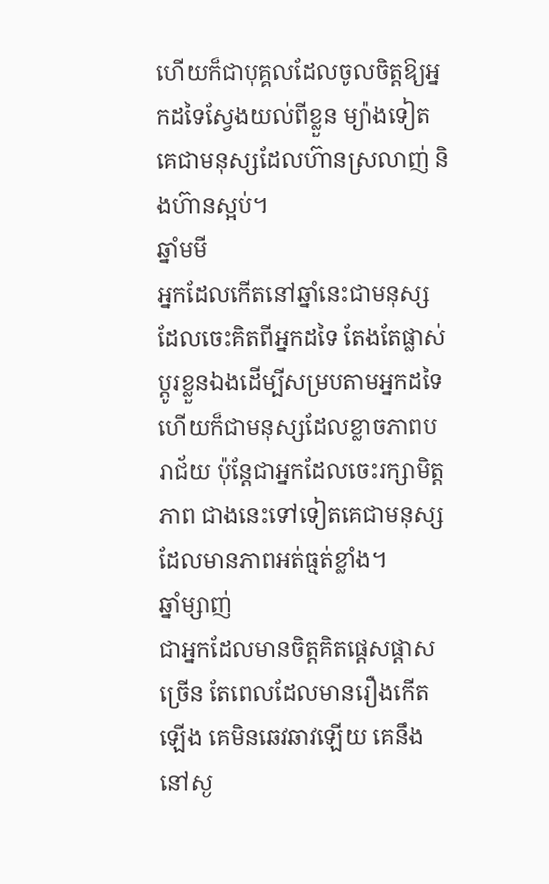ហើយក៏ជាបុគ្គលដែលចូលចិត្តឱ្យអ្នកដទៃស្វែងយល់ពីខ្លួន ម្យ៉ាងទៀតគេជាមនុស្សដែលហ៊ានស្រលាញ់ និងហ៊ានស្អប់។
ឆ្នាំមមី
អ្នកដែលកើតនៅឆ្នាំនេះជាមនុស្សដែលចេះគិតពីអ្នកដទៃ តែងតែផ្លាស់ប្តូរខ្លួនឯងដើម្បីសម្របតាមអ្នកដទៃ ហើយក៏ជាមនុស្សដែលខ្លាចភាពបរាជ័យ ប៉ុន្តែជាអ្នកដែលចេះរក្សាមិត្តភាព ជាងនេះទៅទៀតគេជាមនុស្សដែលមានភាពអត់ធ្មត់ខ្លាំង។
ឆ្នាំម្សាញ់
ជាអ្នកដែលមានចិត្តគិតផ្តេសផ្តាសច្រើន តែពេលដែលមានរឿងកើតឡើង គេមិនឆេវឆាវឡើយ គេនឹងនៅស្ង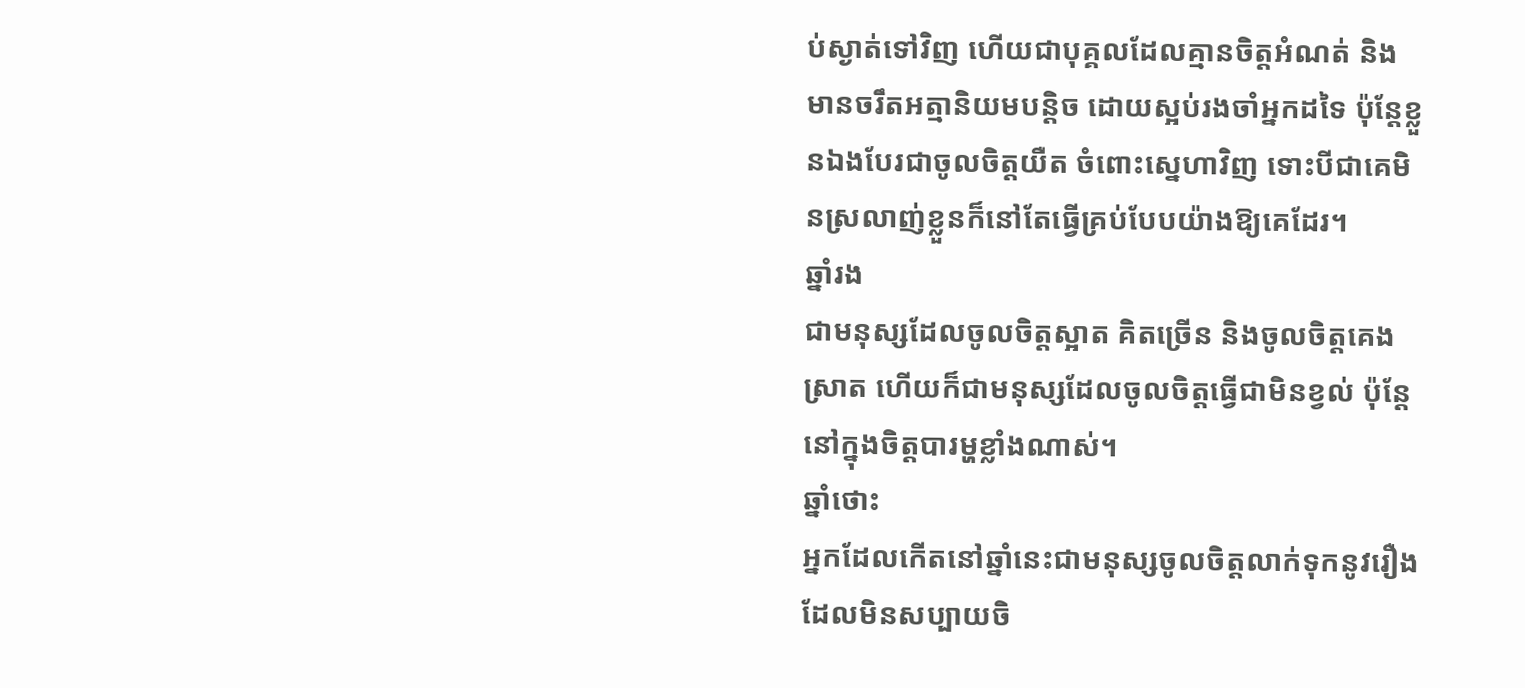ប់ស្ងាត់ទៅវិញ ហើយជាបុគ្គលដែលគ្មានចិត្តអំណត់ និងមានចរឹតអត្មានិយមបន្តិច ដោយស្អប់រងចាំអ្នកដទៃ ប៉ុន្តែខ្លួនឯងបែរជាចូលចិត្តយឺត ចំពោះស្នេហាវិញ ទោះបីជាគេមិនស្រលាញ់ខ្លួនក៏នៅតែធ្វើគ្រប់បែបយ៉ាងឱ្យគេដែរ។
ឆ្នាំរង
ជាមនុស្សដែលចូលចិត្តស្អាត គិតច្រើន និងចូលចិត្តគេងស្រាត ហើយក៏ជាមនុស្សដែលចូលចិត្តធ្វើជាមិនខ្វល់ ប៉ុន្តែនៅក្នុងចិត្តបារម្ហខ្លាំងណាស់។
ឆ្នាំថោះ
អ្នកដែលកើតនៅឆ្នាំនេះជាមនុស្សចូលចិត្តលាក់ទុកនូវរឿងដែលមិនសប្បាយចិ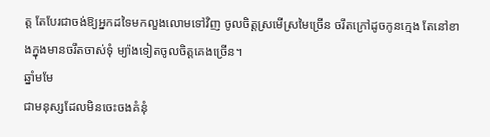ត្ត តែបែរជាចង់ឱ្យអ្នកដទៃមកលួងលោមទៅវិញ ចូលចិត្តស្រមើស្រមៃច្រើន ចរឹតក្រៅដូចកូនក្មេង តែនៅខាងក្នុងមានចរឹតចាស់ទុំ ម្យ៉ាងទៀតចូលចិត្តគេងច្រើន។
ឆ្នាំមមែ
ជាមនុស្សដែលមិនចេះចងគំនុំ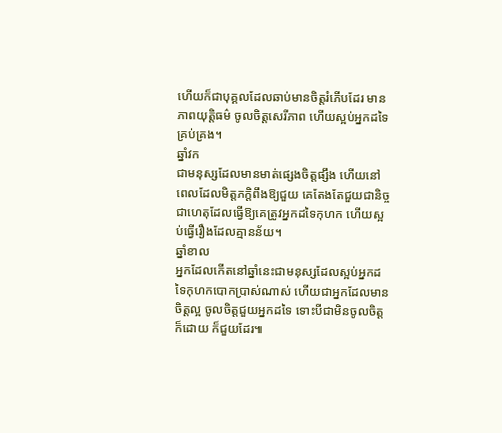ហើយក៏ជាបុគ្គលដែលឆាប់មានចិត្តរំភើបដែរ មានភាពយុត្តិធម៌ ចូលចិត្តសេរីភាព ហើយស្អប់អ្នកដទៃគ្រប់គ្រង។
ឆ្នាំវក
ជាមនុស្សដែលមានមាត់ផ្សេងចិត្តផ្សឹង ហើយនៅពេលដែលមិត្តភក្តិពឹងឱ្យជួយ គេតែងតែជួយជានិច្ច ជាហេតុដែលធ្វើឱ្យគេត្រូវអ្នកដទៃកុហក ហើយស្អប់ធ្វើរឿងដែលគ្មានន័យ។
ឆ្នាំខាល
អ្នកដែលកើតនៅឆ្នាំនេះជាមនុស្សដែលស្អប់អ្នកដទៃកុហកបោកប្រាស់ណាស់ ហើយជាអ្នកដែលមានចិត្តល្អ ចូលចិត្តជួយអ្នកដទៃ ទោះបីជាមិនចូលចិត្តក៏ដោយ ក៏ជួយដែរ៕